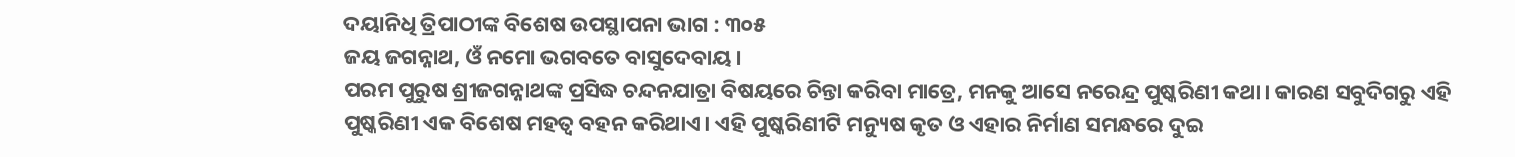ଦୟାନିଧି ତ୍ରିପାଠୀଙ୍କ ବିଶେଷ ଉପସ୍ଥାପନା ଭାଗ : ୩୦୫
ଜୟ ଜଗନ୍ନାଥ, ଓଁ ନମୋ ଭଗବତେ ବାସୁଦେବାୟ।
ପରମ ପୁରୁଷ ଶ୍ରୀଜଗନ୍ନାଥଙ୍କ ପ୍ରସିଦ୍ଧ ଚନ୍ଦନଯାତ୍ରା ବିଷୟରେ ଚିନ୍ତା କରିବା ମାତ୍ରେ, ମନକୁ ଆସେ ନରେନ୍ଦ୍ର ପୁଷ୍କରିଣୀ କଥା। କାରଣ ସବୁଦିଗରୁ ଏହି ପୁଷ୍କରିଣୀ ଏକ ବିଶେଷ ମହତ୍ୱ ବହନ କରିଥାଏ। ଏହି ପୁଷ୍କରିଣୀଟି ମନ୍ୟୁଷ କୃତ ଓ ଏହାର ନିର୍ମାଣ ସମନ୍ଧରେ ଦୁଇ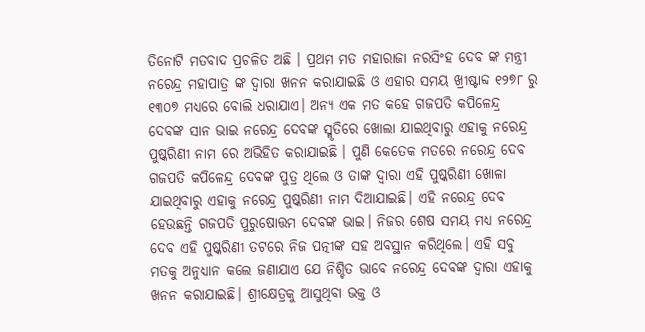ତିନୋଟି ମତବାଦ ପ୍ରଚଳିତ ଅଛି । ପ୍ରଥମ ମତ ମହାରାଜା ନରସିଂହ ଦେବ ଙ୍କ ମନ୍ତ୍ରୀ ନରେନ୍ଦ୍ର ମହାପାତ୍ର ଙ୍କ ଦ୍ୱାରା ଖନନ କରାଯାଇଛି ଓ ଏହାର ସମୟ ଖ୍ରୀଷ୍ଟାବ୍ଦ ୧୨୭୮ ରୁ ୧୩୦୭ ମଧ୍ୟରେ ବୋଲି ଧରାଯାଏ। ଅନ୍ୟ ଏକ ମତ କହେ ଗଜପତି କପିଳେନ୍ଦ୍ର ଦେବଙ୍କ ସାନ ଭାଇ ନରେନ୍ଦ୍ର ଦେବଙ୍କ ସ୍ମୃତିରେ ଖୋଲା ଯାଇଥିବାରୁ ଏହାକୁ ନରେନ୍ଦ୍ର ପୁଷ୍କରିଣୀ ନାମ ରେ ଅଭିହିତ କରାଯାଇଛି । ପୁଣି କେତେକ ମତରେ ନରେନ୍ଦ୍ର ଦେବ ଗଜପତି କପିଳେନ୍ଦ୍ର ଦେବଙ୍କ ପୁତ୍ର ଥିଲେ ଓ ତାଙ୍କ ଦ୍ୱାରା ଏହି ପୁଷ୍କରିଣୀ ଖୋଳା ଯାଇଥିବାରୁ ଏହାକୁ ନରେନ୍ଦ୍ର ପୁଷ୍କରିଣୀ ନାମ ଦିଆଯାଇଛି। ଏହି ନରେନ୍ଦ୍ର ଦେବ ହେଉଛନ୍ତି ଗଜପତି ପୁରୁଷୋତ୍ତମ ଦେବଙ୍କ ଭାଇ। ନିଜର ଶେଷ ସମୟ ମଧ୍ୟ ନରେନ୍ଦ୍ର ଦେବ ଏହି ପୁଷ୍କରିଣୀ ତଟରେ ନିଜ ପତ୍ନୀଙ୍କ ସହ ଅବସ୍ଥାନ କରିଥିଲେ। ଏହି ସବୁ ମତକୁ ଅନୁଧ୍ୟାନ କଲେ ଜଣାଯାଏ ଯେ ନିଶ୍ଚିତ ଭାବେ ନରେନ୍ଦ୍ର ଦେବଙ୍କ ଦ୍ୱାରା ଏହାକୁ ଖନନ କରାଯାଇଛି। ଶ୍ରୀକ୍ଷେତ୍ରକୁ ଆସୁଥିବା ଭକ୍ତ ଓ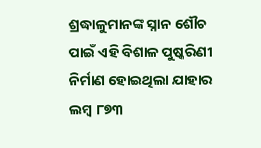ଶ୍ରଦ୍ଧାଳୁମାନଙ୍କ ସ୍ନାନ ଶୌଚ ପାଇଁ ଏହି ବିଶାଳ ପୁଷ୍କରିଣୀ ନିର୍ମାଣ ହୋଇଥିଲା ଯାହାର ଲମ୍ବ ୮୭୩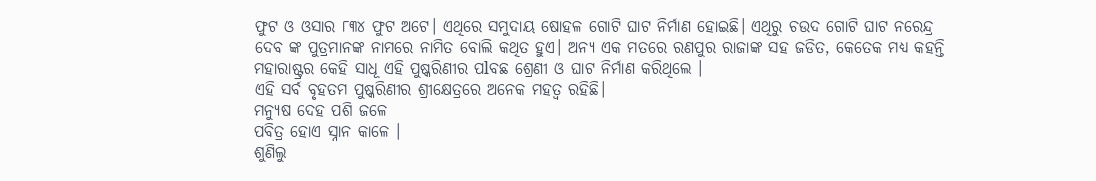ଫୁଟ ଓ ଓସାର ୮୩୪ ଫୁଟ ଅଟେ। ଏଥିରେ ସମୁଦାୟ ଷୋହଳ ଗୋଟି ଘାଟ ନିର୍ମାଣ ହୋଇଛି। ଏଥିରୁ ଚଉଦ ଗୋଟି ଘାଟ ନରେନ୍ଦ୍ର ଦେବ ଙ୍କ ପୁତ୍ରମାନଙ୍କ ନାମରେ ନାମିତ ବୋଲି କଥିତ ହୁଏ। ଅନ୍ୟ ଏକ ମତରେ ରଣପୁର ରାଜାଙ୍କ ସହ ଜଡିତ, କେତେକ ମଧ୍ୟ କହନ୍ତି ମହାରାଷ୍ଟ୍ରର କେହି ସାଧୂ ଏହି ପୁଷ୍କରିଣୀର ପlବଛ ଶ୍ରେଣୀ ଓ ଘାଟ ନିର୍ମାଣ କରିଥିଲେ ।
ଏହି ସର୍ବ ବୃହତମ ପୁଷ୍କରିଣୀର ଶ୍ରୀକ୍ଷେତ୍ରରେ ଅନେକ ମହତ୍ୱ ରହିଛି।
ମନ୍ୟୁଷ ଦେହ ପଶି ଜଳେ
ପବିତ୍ର ହୋଏ ସ୍ନାନ କାଳେ ।
ଶୁଣିଲୁ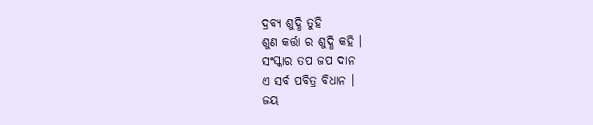ଦ୍ରବ୍ୟ ଶୁଦ୍ଧି ତୁହି
ଶୁଣ କର୍ତ୍ତା ର ଶୁଦ୍ଧି କହି ।
ସଂସ୍କାର ତପ ଜପ ଦାନ
ଏ ସର୍ବ ପବିତ୍ର ବିଧାନ ।
ଜୟ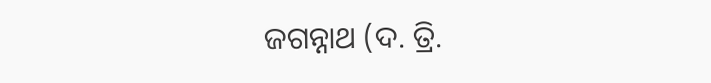ଜଗନ୍ନାଥ (ଦ. ତ୍ରି.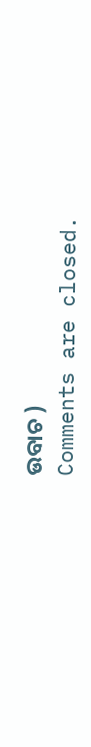ଉବାଚ )
Comments are closed.